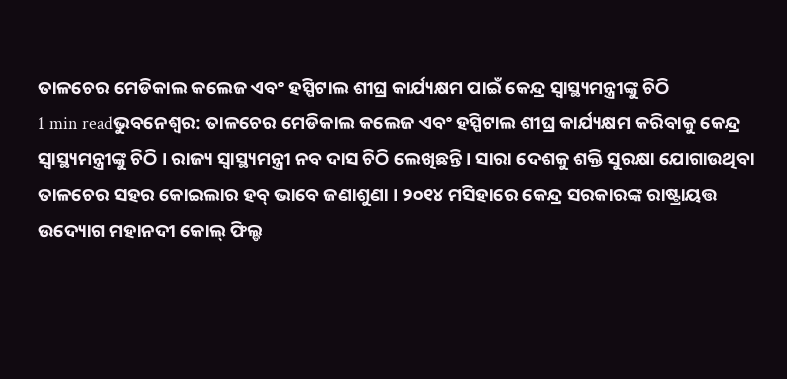ତାଳଚେର ମେଡିକାଲ କଲେଜ ଏବଂ ହସ୍ପିଟାଲ ଶୀଘ୍ର କାର୍ଯ୍ୟକ୍ଷମ ପାଇଁ କେନ୍ଦ୍ର ସ୍ୱାସ୍ଥ୍ୟମନ୍ତ୍ରୀଙ୍କୁ ଚିଠି
1 min readଭୁବନେଶ୍ୱର: ତାଳଚେର ମେଡିକାଲ କଲେଜ ଏବଂ ହସ୍ପିଟାଲ ଶୀଘ୍ର କାର୍ଯ୍ୟକ୍ଷମ କରିବାକୁ କେନ୍ଦ୍ର ସ୍ୱାସ୍ଥ୍ୟମନ୍ତ୍ରୀଙ୍କୁ ଚିଠି । ରାଜ୍ୟ ସ୍ୱାସ୍ଥ୍ୟମନ୍ତ୍ରୀ ନବ ଦାସ ଚିଠି ଲେଖିଛନ୍ତି । ସାରା ଦେଶକୁ ଶକ୍ତି ସୁରକ୍ଷା ଯୋଗାଉଥିବା ତାଳଚେର ସହର କୋଇଲାର ହବ୍ ଭାବେ ଜଣାଶୁଣା । ୨୦୧୪ ମସିହାରେ କେନ୍ଦ୍ର ସରକାରଙ୍କ ରାଷ୍ଟ୍ରାୟତ୍ତ ଉଦ୍ୟୋଗ ମହାନଦୀ କୋଲ୍ ଫିଲ୍ଡ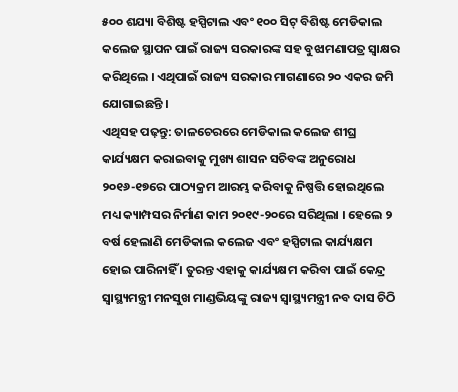୫୦୦ ଶଯ୍ୟା ବିଶିଷ୍ଟ ହସ୍ପିଟାଲ ଏବଂ ୧୦୦ ସିଟ୍ ବିଶିଷ୍ଟ ମେଡିକାଲ କଲେଜ ସ୍ଥାପନ ପାଇଁ ରାଜ୍ୟ ସରକାରଙ୍କ ସହ ବୁଝାମଣାପତ୍ର ସ୍ୱାକ୍ଷର କରିଥିଲେ । ଏଥିପାଇଁ ରାଜ୍ୟ ସରକାର ମାଗଣାରେ ୨୦ ଏକର ଜମି ଯୋଗାଇଛନ୍ତି ।
ଏଥିସହ ପଢ଼ନ୍ତୁ: ତାଳଚେରରେ ମେଡିକାଲ କଲେଜ ଶୀଘ୍ର କାର୍ଯ୍ୟକ୍ଷମ କରାଇବାକୁ ମୁଖ୍ୟ ଶାସନ ସଚିବଙ୍କ ଅନୁରୋଧ
୨୦୧୬-୧୭ରେ ପାଠ୍ୟକ୍ରମ ଆରମ୍ଭ କରିବାକୁ ନିଷ୍ପତ୍ତି ହୋଇଥିଲେ ମଧ୍ୟ କ୍ୟାମ୍ପସର ନିର୍ମାଣ କାମ ୨୦୧୯-୨୦ରେ ସରିଥିଲା । ହେଲେ ୨ ବର୍ଷ ହେଲାଣି ମେଡିକାଲ କଲେଜ ଏବଂ ହସ୍ପିଟାଲ କାର୍ଯ୍ୟକ୍ଷମ ହୋଇ ପାରିନାହିଁ । ତୁରନ୍ତ ଏହାକୁ କାର୍ଯ୍ୟକ୍ଷମ କରିବା ପାଇଁ କେନ୍ଦ୍ର ସ୍ୱାସ୍ଥ୍ୟମନ୍ତ୍ରୀ ମନସୁଖ ମାଣ୍ଡଭିୟଙ୍କୁ ରାଜ୍ୟ ସ୍ୱାସ୍ଥ୍ୟମନ୍ତ୍ରୀ ନବ ଦାସ ଚିଠି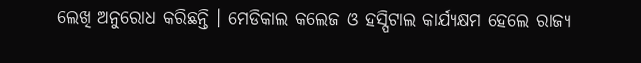ଲେଖି ଅନୁରୋଧ କରିଛନ୍ତି । ମେଡିକାଲ କଲେଜ ଓ ହସ୍ପିଟାଲ କାର୍ଯ୍ୟକ୍ଷମ ହେଲେ ରାଜ୍ୟ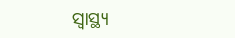ସ୍ୱାସ୍ଥ୍ୟ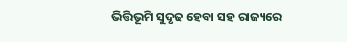ଭିତ୍ତିଭୂମି ସୁଦୃଢ ହେବା ସହ ରାଜ୍ୟରେ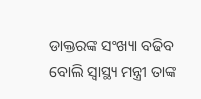ଡାକ୍ତରଙ୍କ ସଂଖ୍ୟା ବଢିବ ବୋଲି ସ୍ୱାସ୍ଥ୍ୟ ମନ୍ତ୍ରୀ ତାଙ୍କ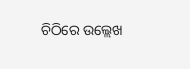ଚିଠିରେ ଉଲ୍ଲେଖ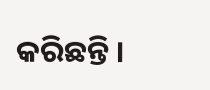କରିଛନ୍ତି ।